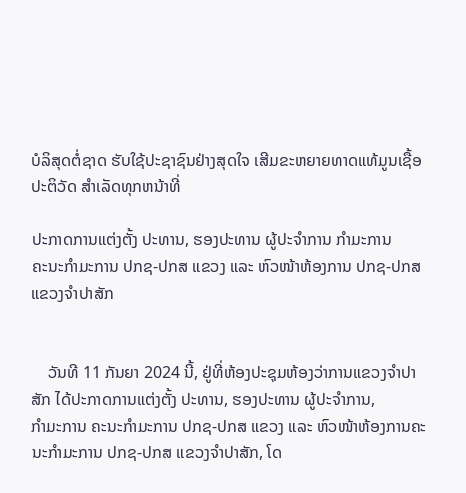ບໍລິສຸດຕໍ່ຊາດ ຮັບໃຊ້ປະຊາຊົນຢ່າງສຸດໃຈ ເສີມຂະຫຍາຍທາດແທ້ມູນເຊື້ອປະຕິວັດ ສໍາເລັດທຸກຫນ້າທີ່

ປະກາດການແຕ່ງຕັ້ງ ປະທານ, ຮອງປະທານ ຜູ້ປະຈຳການ ກຳມະການ
ຄະນະກຳມະການ ປກຊ-ປກສ ແຂວງ ແລະ ຫົວໜ້າຫ້ອງການ ປກຊ-ປກສ ແຂວງຈຳປາສັກ


    ວັນທີ 11 ກັນຍາ 2024 ນີ້, ຢູ່ທີ່ຫ້ອງປະຊຸມຫ້ອງວ່າການແຂວງຈໍາປາສັກ ໄດ້ປະກາດການແຕ່ງຕັ້ງ ປະທານ, ຮອງປະທານ ຜູ້ປະຈຳການ,
ກຳມະການ ຄະນະກຳມະການ ປກຊ-ປກສ ແຂວງ ແລະ ຫົວໜ້າຫ້ອງການຄະນະກຳມະການ ປກຊ-ປກສ ແຂວງຈຳປາສັກ, ໂດ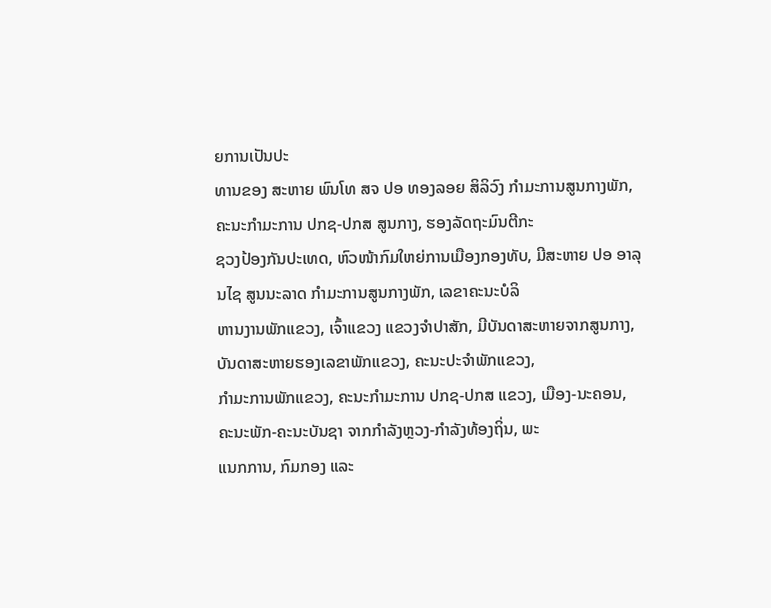ຍການເປັນປະ
ທານຂອງ ສະຫາຍ ພົນໂທ ສຈ ປອ ທອງລອຍ ສິລິວົງ ກຳມະການສູນກາງພັກ, ຄະນະກຳມະການ ປກຊ-ປກສ ສູນກາງ, ຮອງລັດຖະມົນຕີກະ
ຊວງປ້ອງກັນປະເທດ, ຫົວໜ້າກົມໃຫຍ່ການເມືອງກອງທັບ, ມີສະຫາຍ ປອ ອາລຸນໄຊ ສູນນະລາດ ກຳມະການສູນກາງພັກ, ເລຂາຄະນະບໍລິ
ຫານງານພັກແຂວງ, ເຈົ້າແຂວງ ແຂວງຈຳປາສັກ, ມີບັນດາສະຫາຍຈາກສູນກາງ, ບັນດາສະຫາຍຮອງເລຂາພັກແຂວງ, ຄະນະປະຈຳພັກແຂວງ,
ກຳມະການພັກແຂວງ, ຄະນະກຳມະການ ປກຊ-ປກສ ແຂວງ, ເມືອງ-ນະຄອນ, ຄະນະພັກ-ຄະນະບັນຊາ ຈາກກຳລັງຫຼວງ-ກຳລັງທ້ອງຖິ່ນ, ພະ
ແນກການ, ກົມກອງ ແລະ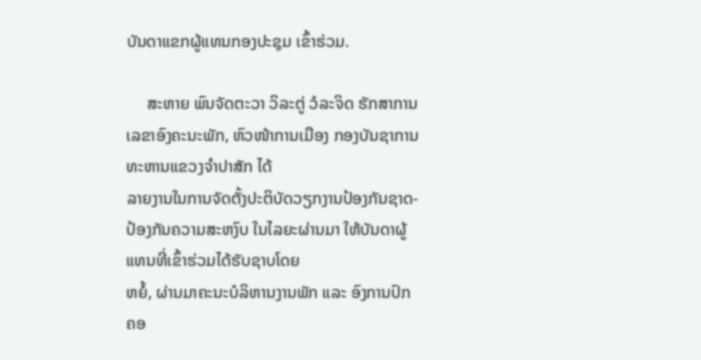ບັນດາແຂກຜູ້ແທນກອງປະຊຸມ ເຂົ້າຮ່ວມ.

     ສະຫາຍ ພົນຈັດຕະວາ ວິລະຕູ່ ວໍລະຈິດ ຮັກສາການ ເລຂາອົງຄະນະພັກ, ຫົວໜ້າການເມືອງ ກອງບັນຊາການທະຫານແຂວງຈຳປາສັກ ໄດ້
ລາຍງານໃນການຈັດຕັ້ງປະຕິບັດວຽກງານປ້ອງກັນຊາດ-ປ້ອງກັນຄວາມສະຫງົບ ໃນໄລຍະຜ່ານມາ ໃຫ້ບັນດາຜູ້ແທນທີ່ເຂົ້າຮ່ວມໄດ້ຮັບຊາບໂດຍ
ຫຍໍ້, ຜ່ານມາຄະນະບໍລິຫານງານພັກ ແລະ ອົງການປົກຄອ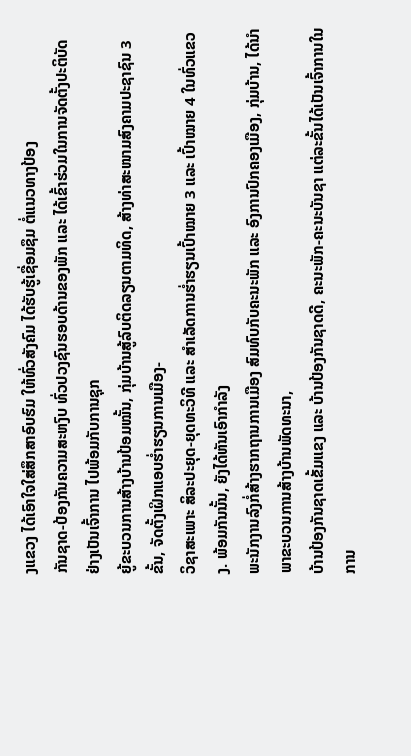ງແຂວງ ໄດ້ເອົາໃຈໃສ່ສຶກສາອົບຮົມ ໃຫ້ທົ່ວສັງຄົມ ໄດ້ຮັບຮູ້ເຊື່ອມຊຶມ ຕໍ່ແນວທາງປ້ອງ
ກັນຊາດ-ປ້ອງກັນຄວາມສະຫງົບ ທົ່ວປວງຊົນຮອບດ້ານຂອງພັກ ແລະ ໄດ້ເຂົ້າຮ່ວມໃນການຈັດຕັ້ງປະຕິບັດຢ່າງເປັນເຈົ້າການ ໄປພ້ອມກັບການຊຸກ
ຍູ້ຂະບວນການສ້າງບ້ານປ້ອມໝັ້ນ, ກຸ່ມບ້ານສູ້ລົບຕິດລຽນຕາມທິດ, ສ້າງທ່າສະໜາມສົງຄາມປະຊາຊົນ 3 ຂັ້ນ, ຈັດຕັ້ງເຝິກແອບຮໍ່າຮຽນການເມືອງ-
ວິຊາສະເພາະ ສິລະປະຍຸດ-ຍຸດທະວິທີ ແລະ ສຳເລັດການຮໍ່າຮຽນເປົ້າໝາຍ 3 ແລະ ເປົ້າໝາຍ 4 ໃນທົ່ວແຂວງ. ພ້ອມກັນນັ້ນ, ຍັງໄດ້ຫັນເອົາກຳລັງ
ພະນັກງານລົງກໍ່ສ້າງຮາກຖານການເມືອງ ສົມທົບກັບຄະນະພັກ ແລະ ອົງການປົກຄອງເມືອງ, ກຸ່ມບ້ານ, ໄດ້ນຳພາຂະບວນການສ້າງບ້ານພັດທະນາ,
ບ້ານປ້ອງກັນຊາດເຂັ້ມແຂງ ແລະ ບ້ານປ້ອງກັນຊາດດີ, ຄະນະພັກ-ຄະນະບັນຊາ ແຕ່ລະຂັ້ນໄດ້ເປັນເຈົ້າການໃນການ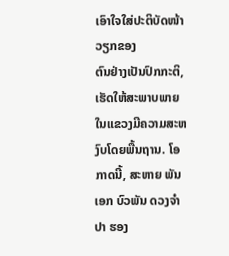ເອົາໃຈໃສ່ປະຕິບັດໜ້າວຽກຂອງ
ຕົນຢ່າງເປັນປົກກະຕິ, ເຮັດໃຫ້ສະພາບພາຍໃນແຂວງມີຄວາມສະຫງົບໂດຍພື້ນຖານ. ໂອກາດນີ້, ສະຫາຍ ພັນເອກ ບົວພັນ ດວງຈຳປາ ຮອງ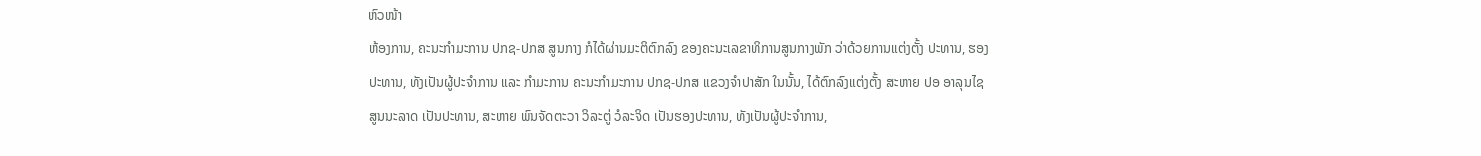ຫົວໜ້າ
ຫ້ອງການ, ຄະນະກຳມະການ ປກຊ-ປກສ ສູນກາງ ກໍໄດ້ຜ່ານມະຕິຕົກລົງ ຂອງຄະນະເລຂາທິການສູນກາງພັກ ວ່າດ້ວຍການແຕ່ງຕັ້ງ ປະທານ, ຮອງ
ປະທານ, ທັງເປັນຜູ້ປະຈຳການ ແລະ ກຳມະການ ຄະນະກຳມະການ ປກຊ-ປກສ ແຂວງຈຳປາສັກ ໃນນັ້ນ, ໄດ້ຕົກລົງແຕ່ງຕັ້ງ ສະຫາຍ ປອ ອາລຸນໄຊ
ສູນນະລາດ ເປັນປະທານ, ສະຫາຍ ພົນຈັດຕະວາ ວິລະຕູ່ ວໍລະຈິດ ເປັນຮອງປະທານ, ທັງເປັນຜູ້ປະຈໍາການ,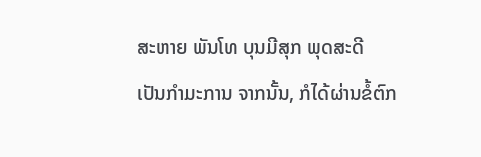ສະຫາຍ ພັນໂທ ບຸນມີສຸກ ພຸດສະດີ
ເປັນກໍາມະການ ຈາກນັ້ນ, ກໍໄດ້ຜ່ານຂໍ້ຕົກ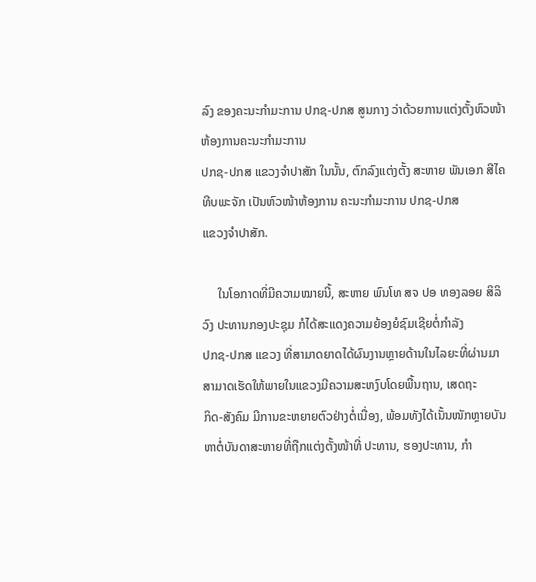ລົງ ຂອງຄະນະກຳມະການ ປກຊ-ປກສ ສູນກາງ ວ່າດ້ວຍການແຕ່ງຕັ້ງຫົວໜ້າຫ້ອງການຄະນະກຳມະການ
ປກຊ-ປກສ ແຂວງຈຳປາສັກ ໃນນັ້ນ, ຕົກລົງແຕ່ງຕັ້ງ ສະຫາຍ ພັນເອກ ສີໄຄ ທີບພະຈັກ ເປັນຫົວໜ້າຫ້ອງການ ຄະນະກຳມະການ ປກຊ-ປກສ
ແຂວງຈຳປາສັກ.

     ໃນໂອກາດທີ່ມີຄວາມໝາຍນີ້, ສະຫາຍ ພົນໂທ ສຈ ປອ ທອງລອຍ ສິລິວົງ ປະທານກອງປະຊຸມ ກໍໄດ້ສະແດງຄວາມຍ້ອງຍໍຊົມເຊີຍຕໍ່ກໍາລັງ
ປກຊ-ປກສ ແຂວງ ທີ່ສາມາດຍາດໄດ້ຜົນງານຫຼາຍດ້ານໃນໄລຍະທີ່ຜ່ານມາ ສາມາດເຮັດໃຫ້ພາຍໃນແຂວງມີຄວາມສະຫງົບໂດຍພື້ນຖານ, ເສດຖະ
ກິດ-ສັງຄົມ ມີການຂະຫຍາຍຕົວຢ່າງຕໍ່ເນື່ອງ, ພ້ອມທັງໄດ້ເນັ້ນໜັກຫຼາຍບັນຫາຕໍ່ບັນດາສະຫາຍທີ່ຖືກແຕ່ງຕັ້ງໜ້າທີ່ ປະທານ, ຮອງປະທານ, ກຳ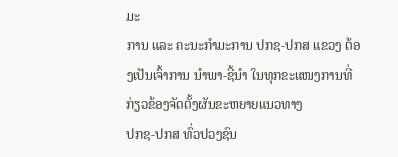ມະ
ການ ແລະ ຄະນະກໍາມະການ ປກຊ-ປກສ ແຂວງ ຕ້ອງເປັນເຈົ້າການ ນຳພາ-ຊີ້ນຳ ໃນທຸກຂະແໜງການທີ່ກ່ຽວຂ້ອງຈັດຕັ້ງຜັນຂະຫຍາຍແນວທາງ
ປກຊ-ປກສ ທົ່ວປວງຊົນ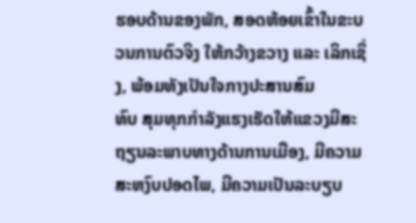ຮອບດ້ານຂອງພັກ, ສອດຫ້ອຍເຂົ້າໃນຂະບວນການຕົວຈິງ ໃຫ້ກວ້າງຂວາງ ແລະ ເລິກເຊິ່ງ, ພ້ອມທັງເປັນໃຈກາງປະສານສົມ
ທົບ ສຸມທຸກກໍາລັງແຮງເຮັດໃຫ້ແຂວງມີສະຖຽນລະພາບທາງດ້ານການເມືອງ, ມີຄວາມສະຫງົບປອດໄພ, ມີຄວາມເປັນລະບຽບ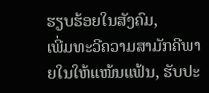ຮຽບຮ້ອຍໃນສັງຄົມ,
ເພີ່ມທະວີຄວາມສາມັກຄີພາຍໃນໃຫ້ແໜ້ນແຟ້ນ, ຮັບປະ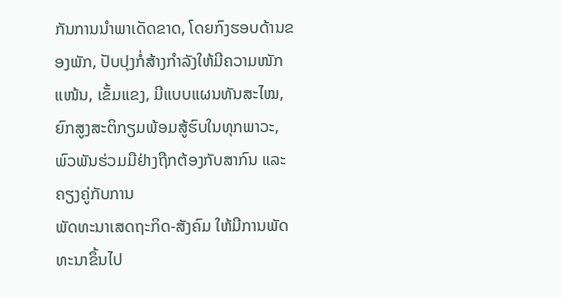ກັນການນໍາພາເດັດຂາດ, ໂດຍກົງຮອບດ້ານຂອງພັກ, ປັບປຸງກໍ່ສ້າງກໍາລັງໃຫ້ມີຄວາມໜັກ
ແໜ້ນ, ເຂັ້ມແຂງ, ມີແບບແຜນທັນສະໄໝ, ຍົກສູງສະຕິກຽມພ້ອມສູ້ຮົບໃນທຸກພາວະ, ພົວພັນຮ່ວມມືຢ່າງຖືກຕ້ອງກັບສາກົນ ແລະ ຄຽງຄູ່ກັບການ
ພັດທະນາເສດຖະກິດ-ສັງຄົມ ໃຫ້ມີການພັດທະນາຂຶ້ນໄປ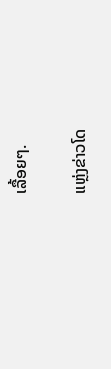ເລື້ອຍໆ.

ແຫຼ່ງຂ່າວໂດ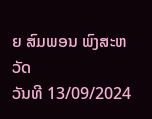ຍ ສົມພອນ ພົງສະຫວັດ
ວັນທີ 13/09/2024